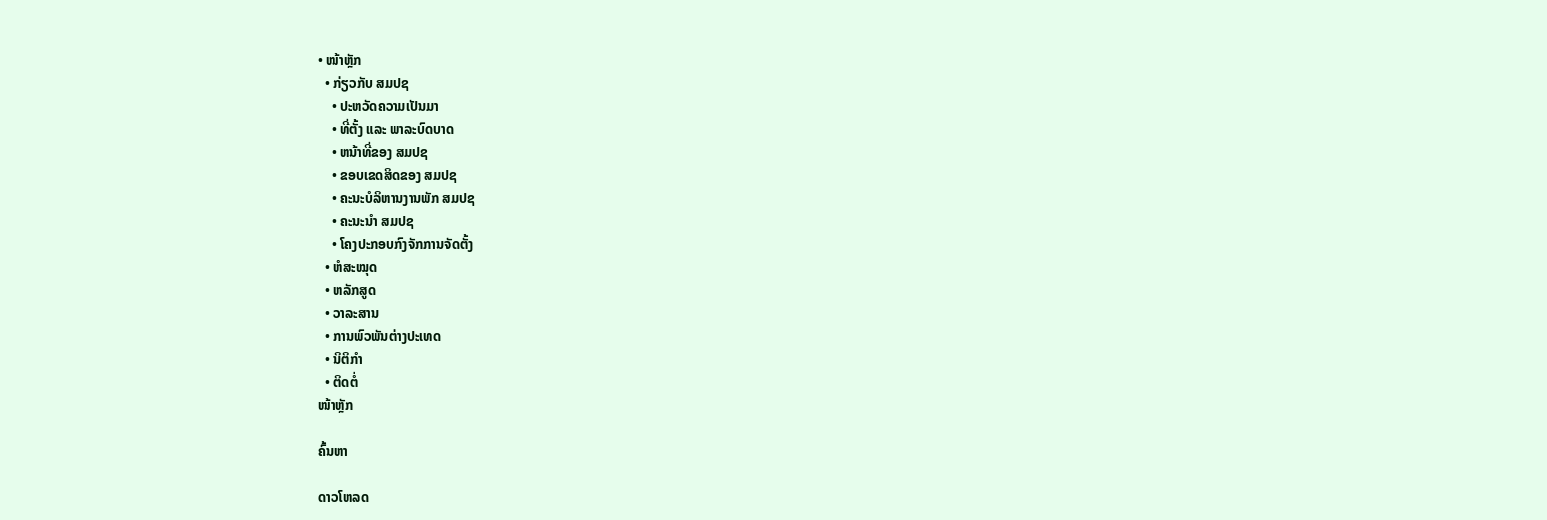• ໜ້າຫຼັກ
  • ກ່ຽວກັບ ສມປຊ
    • ປະຫວັດຄວາມເປັນມາ
    • ທີ່ຕັ້ງ ແລະ ພາລະບົດບາດ
    • ຫນ້າທີ່ຂອງ ສມປຊ
    • ຂອບເຂດສິດຂອງ ສມປຊ
    • ຄະນະບໍລິຫານງານພັກ ສມປຊ
    • ຄະນະນຳ ສມປຊ
    • ໂຄງປະກອບກົງຈັກການຈັດຕັ້ງ
  • ຫໍສະໝຸດ
  • ຫລັກສູດ
  • ວາລະສານ
  • ການພົວພັນຕ່າງປະເທດ
  • ນິຕິກຳ
  • ຕິດຕໍ່
ໜ້າຫຼັກ

ຄົ້ນຫາ

ດາວໂຫລດ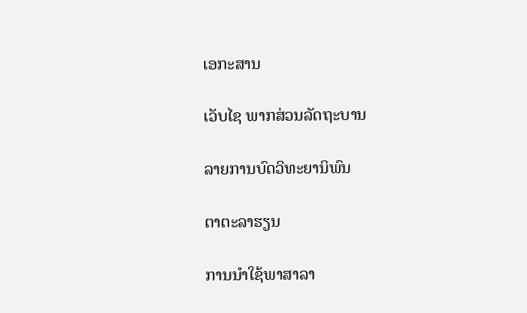ເອກະສານ

ເວັບໄຊ ພາກສ່ວນລັດຖະບານ

ລາຍການບົດວິທະຍານິພົນ

ຕາຕະລາຮຽນ

ການນຳໃຊ້ພາສາລາ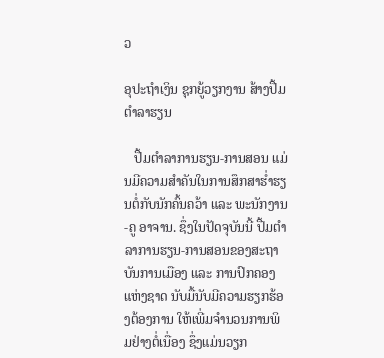ວ

ອຸປະຖຳເງິນ ຊຸກຍູ້ວຽກງານ ສ້າງປື້ມຕຳລາຮຽນ

   ປື້ມຕຳລາການຮຽນ-ການສອນ ແມ່ນມີຄວາມສຳຄັນໃນການສຶກສາຮ່ຳຮຽນຕໍ່ກັບນັກຄົ້ນຄວ້າ ແລະ ພະນັກງານ-ຄູ ອາຈານ. ຊຶ່ງໃນປັດຈຸບັນນີ້ ປື້ມຕຳລາການຮຽນ-ການສອນຂອງສະຖາບັນການເມືອງ ແລະ ການປົກຄອງ ແຫ່ງຊາດ ນັບມື້ນັບມີຄວາມຮຽກຮ້ອງຕ້ອງການ ໃຫ້ເພີ່ມຈຳນວນການພິມຢ່າງຕໍ່ເນື່ອງ ຊຶ່ງແມ່ນວຽກ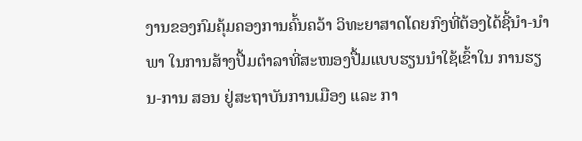ງານຂອງກົມຄຸ້ມຄອງການຄົ້ນຄວ້າ ວິທະຍາສາດໂດຍກົງທີ່ຕ້ອງໄດ້ຊີ້ນຳ-ນຳພາ ໃນການສ້າງປື້ມຕຳລາທີ່ສະໜອງປື້ມແບບຮຽນນຳໃຊ້ເຂົ້າໃນ ການຮຽນ-ການ ສອນ ຢູ່ສະຖາບັນການເມືອງ ແລະ ກາ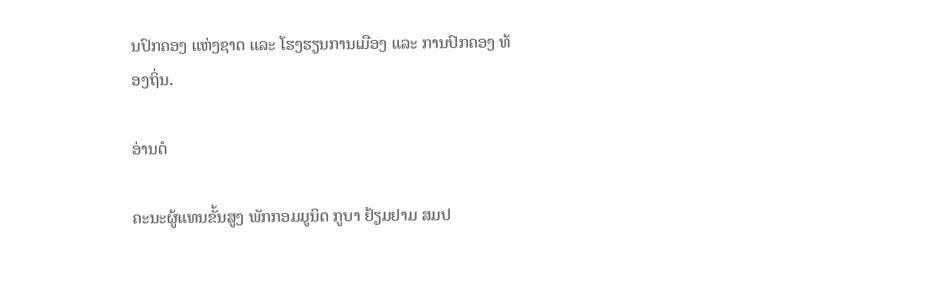ນປົກຄອງ ແຫ່ງຊາດ ແລະ ໂຮງຮຽນການເມືອງ ແລະ ການປົກຄອງ ທ້ອງຖິ່ນ.

ອ່ານຕໍ

ຄະນະຜູ້ແທນຂັ້ນສູງ ພັກກອມມູນິດ ກູບາ ຢ້ຽມຢາມ ສມປ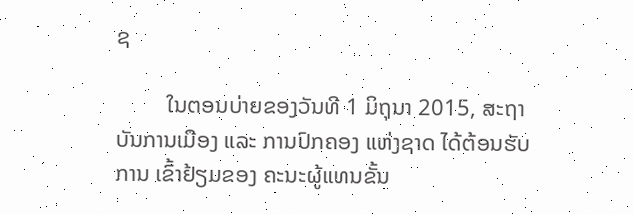ຊ

         ໃນຕອນບ່າຍຂອງວັນທີ 1 ມິຖຸນາ 2015, ສະຖາບັນການເມືອງ ແລະ ການປົກຄອງ ແຫ່ງຊາດ ໄດ້ຕ້ອນຮັບການ ເຂົ້າຢ້ຽມຂອງ ຄະນະຜູ້ແທນຂັ້ນ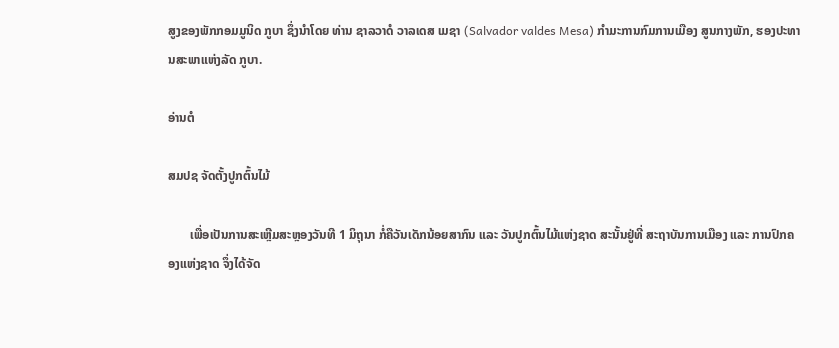ສູງຂອງພັກກອມມູນິດ ກູບາ ຊຶ່ງນຳໂດຍ ທ່ານ ຊາລວາດໍ ວາລເດສ ເມຊາ (Salvador valdes Mesa) ກຳມະການກົມການເມືອງ ສູນກາງພັກ, ຮອງປະທານສະພາແຫ່ງລັດ ກູບາ.

ອ່ານຕໍ

ສມປຊ ຈັດຕັ້ງປູກຕົ້ນໄມ້

       ເພື່ອເປັນການສະເຫຼີມສະຫຼອງວັນທີ 1 ມິຖຸນາ ກໍ່ຄືວັນເດັກນ້ອຍສາກົນ ແລະ ວັນປູກຕົ້ນໄມ້ແຫ່ງຊາດ ສະນັ້ນຢູ່ທີ່ ສະຖາບັນການເມືອງ ແລະ ການປົກຄອງແຫ່ງຊາດ ຈຶ່ງໄດ້ຈັດ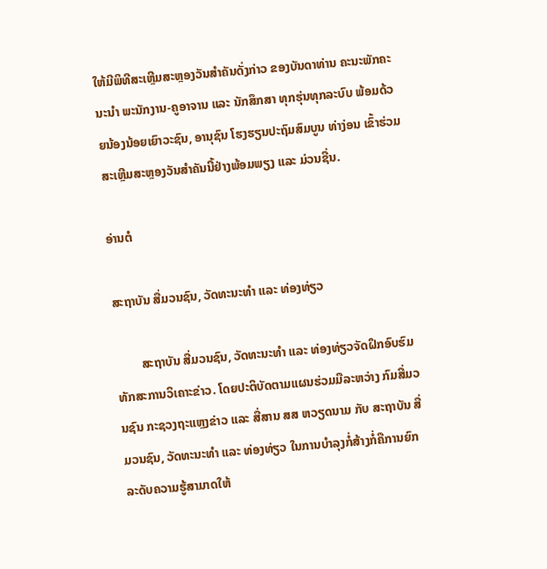ໃຫ້ມີພິທີສະເຫຼີມສະຫຼອງວັນສຳຄັນດັ່ງກ່າວ ຂອງບັນດາທ່ານ ຄະນະພັກຄະນະນຳ ພະນັກງານ-ຄູອາຈານ ແລະ ນັກສຶກສາ ທຸກຮຸ່ນທຸກລະບົບ ພ້ອມດ້ວຍນ້ອງນ້ອຍເຍົາວະຊົນ, ອານຸຊົນ ໂຮງຮຽນປະຖົມສົມບູນ ທ່າງ່ອນ ເຂົ້າຮ່ວມສະເຫຼີມສະຫຼອງວັນສຳຄັນນີ້ຢ່າງພ້ອມພຽງ ແລະ ມ່ວນຊື່ນ.

ອ່ານຕໍ

ສະຖາບັນ ສື່ມວນຊົນ, ວັດທະນະທຳ ແລະ ທ່ອງທ່ຽວ

        ສະຖາບັນ ສື່ມວນຊົນ, ວັດທະນະທຳ ແລະ ທ່ອງທ່ຽວຈັດຝຶກອົບຮົມ ທັກສະການວິເຄາະຂ່າວ. ໂດຍປະຕິບັດຕາມແຜນຮ່ວມມືລະຫວ່າງ ກົມສື່ມວນຊົນ ກະຊວງຖະແຫຼງຂ່າວ ແລະ ສື່ສານ ສສ ຫວຽດນາມ ກັບ ສະຖາບັນ ສື່ມວນຊົນ, ວັດທະນະທຳ ແລະ ທ່ອງທ່ຽວ ໃນການບຳລຸງກໍ່ສ້າງກໍ່ຄືການຍົກລະດັບຄວາມຮູ້ສາມາດໃຫ້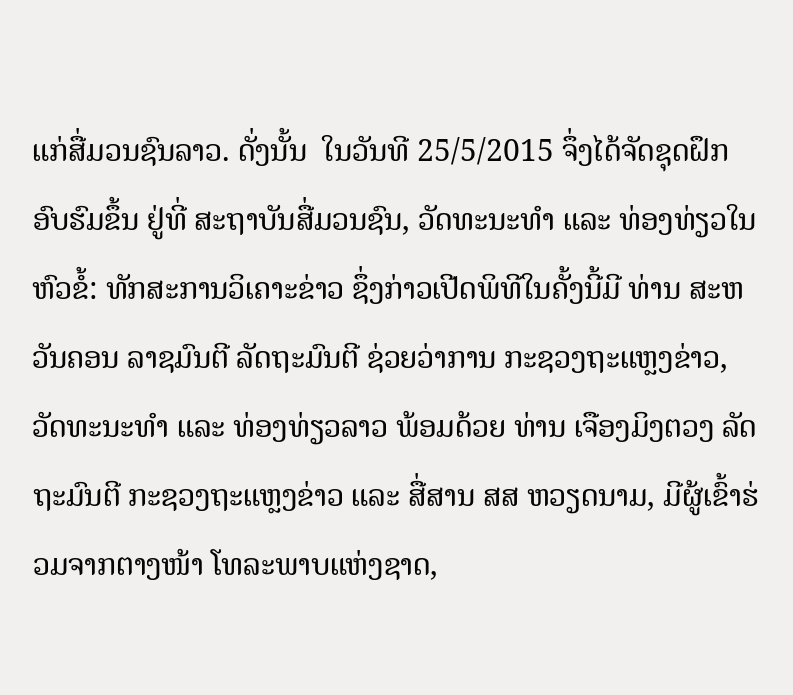ແກ່ສື່ມວນຊົນລາວ. ດັ່ງນັ້ນ  ໃນວັນທີ 25/5/2015 ຈຶ່ງໄດ້ຈັດຊຸດຝຶກອົບຮົມຂຶ້ນ ຢູ່ທີ່ ສະຖາບັນສື່ມວນຊົນ, ວັດທະນະທຳ ແລະ ທ່ອງທ່ຽວໃນຫົວຂໍ້: ທັກສະການວິເຄາະຂ່າວ ຊຶ່ງກ່າວເປີດພິທີໃນຄັ້ງນີ້ມີ ທ່ານ ສະຫວັນຄອນ ລາຊມົນຕີ ລັດຖະມົນຕີ ຊ່ວຍວ່າການ ກະຊວງຖະແຫຼງຂ່າວ, ວັດທະນະທຳ ແລະ ທ່ອງທ່ຽວລາວ ພ້ອມດ້ວຍ ທ່ານ ເຈືອງມິງຕວງ ລັດຖະມົນຕີ ກະຊວງຖະແຫຼງຂ່າວ ແລະ ສື່ສານ ສສ ຫວຽດນາມ, ມີຜູ້ເຂົ້າຮ່ວມຈາກຕາງໜ້າ ໂທລະພາບແຫ່ງຊາດ,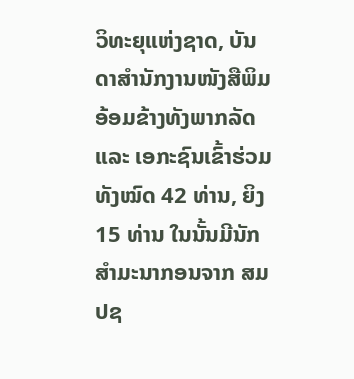ວິທະຍຸແຫ່ງຊາດ, ບັນດາສຳນັກງານໜັງສືພິມອ້ອມຂ້າງທັງພາກລັດ ແລະ ເອກະຊົນເຂົ້າຮ່ວມ ທັງໝົດ 42 ທ່ານ, ຍິງ 15 ທ່ານ ໃນນັ້ນມີນັກສຳມະນາກອນຈາກ ສມປຊ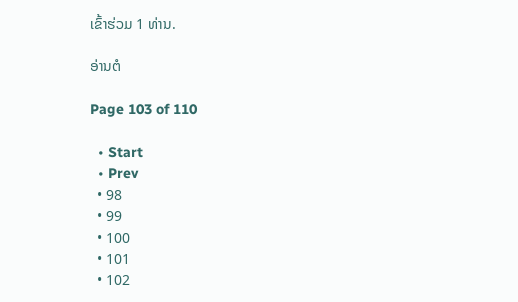ເຂົ້າຮ່ວມ 1 ທ່ານ.

ອ່ານຕໍ

Page 103 of 110

  • Start
  • Prev
  • 98
  • 99
  • 100
  • 101
  • 102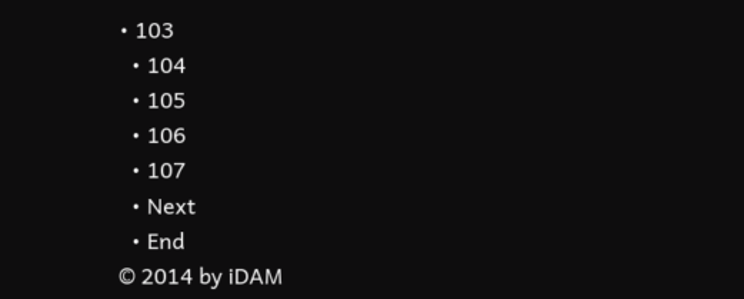• 103
  • 104
  • 105
  • 106
  • 107
  • Next
  • End
© 2014 by iDAM